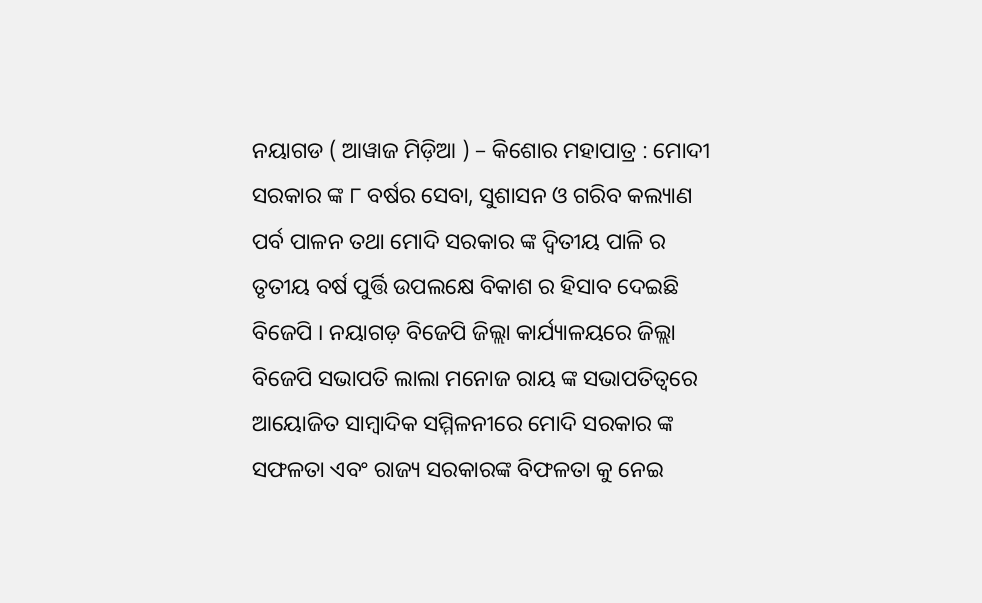ନୟାଗଡ ( ଆୱାଜ ମିଡ଼ିଆ ) – କିଶୋର ମହାପାତ୍ର : ମୋଦୀ ସରକାର ଙ୍କ ୮ ବର୍ଷର ସେବା, ସୁଶାସନ ଓ ଗରିବ କଲ୍ୟାଣ ପର୍ବ ପାଳନ ତଥା ମୋଦି ସରକାର ଙ୍କ ଦ୍ଵିତୀୟ ପାଳି ର ତୃତୀୟ ବର୍ଷ ପୁର୍ତ୍ତି ଉପଲକ୍ଷେ ବିକାଶ ର ହିସାବ ଦେଇଛି ବିଜେପି । ନୟାଗଡ଼ ବିଜେପି ଜିଲ୍ଲା କାର୍ଯ୍ୟାଳୟରେ ଜିଲ୍ଲା ବିଜେପି ସଭାପତି ଲାଲା ମନୋଜ ରାୟ ଙ୍କ ସଭାପତିତ୍ବରେ ଆୟୋଜିତ ସାମ୍ବାଦିକ ସମ୍ମିଳନୀରେ ମୋଦି ସରକାର ଙ୍କ ସଫଳତା ଏବଂ ରାଜ୍ୟ ସରକାରଙ୍କ ବିଫଳତା କୁ ନେଇ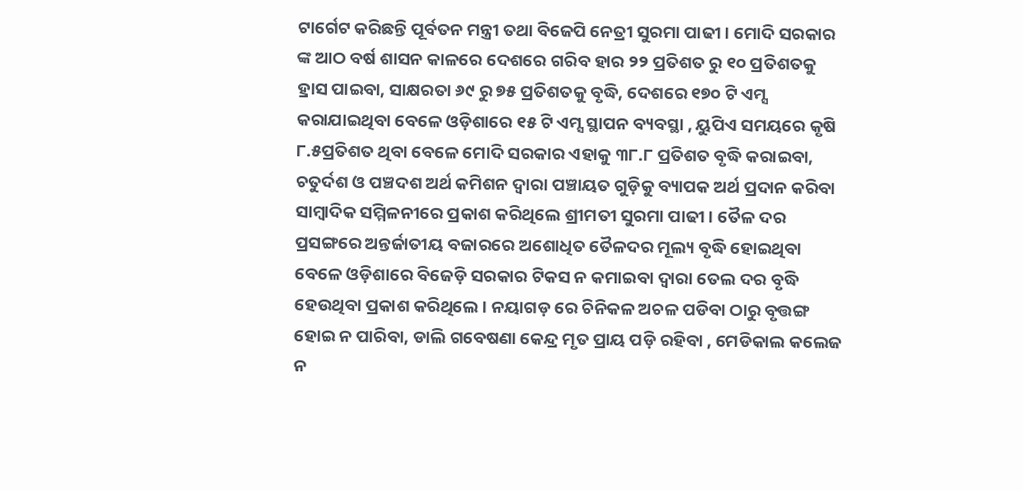ଟାର୍ଗେଟ କରିଛନ୍ତି ପୂର୍ବତନ ମନ୍ତ୍ରୀ ତଥା ବିଜେପି ନେତ୍ରୀ ସୁରମା ପାଢୀ । ମୋଦି ସରକାର ଙ୍କ ଆଠ ବର୍ଷ ଶାସନ କାଳରେ ଦେଶରେ ଗରିବ ହାର ୨୨ ପ୍ରତିଶତ ରୁ ୧୦ ପ୍ରତିଶତକୁ ହ୍ରାସ ପାଇବା, ସାକ୍ଷରତା ୬୯ ରୁ ୭୫ ପ୍ରତିଶତକୁ ବୃଦ୍ଧି, ଦେଶରେ ୧୭୦ ଟି ଏମ୍ସ କରାଯାଇଥିବା ବେଳେ ଓଡ଼ିଶାରେ ୧୫ ଟି ଏମ୍ସ ସ୍ଥାପନ ବ୍ୟବସ୍ଥା , ୟୁପିଏ ସମୟରେ କୃଷି ୮.୫ପ୍ରତିଶତ ଥିବା ବେଳେ ମୋଦି ସରକାର ଏହାକୁ ୩୮.୮ ପ୍ରତିଶତ ବୃଦ୍ଧି କରାଇବା, ଚତୁର୍ଦଶ ଓ ପଞ୍ଚଦଶ ଅର୍ଥ କମିଶନ ଦ୍ଵାରା ପଞ୍ଚାୟତ ଗୁଡ଼ିକୁ ବ୍ୟାପକ ଅର୍ଥ ପ୍ରଦାନ କରିବା ସାମ୍ବାଦିକ ସମ୍ମିଳନୀରେ ପ୍ରକାଶ କରିଥିଲେ ଶ୍ରୀମତୀ ସୁରମା ପାଢୀ । ତୈଳ ଦର ପ୍ରସଙ୍ଗରେ ଅନ୍ତର୍ଜାତୀୟ ବଜାରରେ ଅଶୋଧିତ ତୈଳଦର ମୂଲ୍ୟ ବୃଦ୍ଧି ହୋଇଥିବା ବେଳେ ଓଡ଼ିଶାରେ ବିଜେଡ଼ି ସରକାର ଟିକସ ନ କମାଇବା ଦ୍ଵାରା ତେଲ ଦର ବୃଦ୍ଧି ହେଉଥିବା ପ୍ରକାଶ କରିଥିଲେ । ନୟାଗଡ଼ ରେ ଚିନିକଳ ଅଚଳ ପଡିବା ଠାରୁ ବୃତ୍ତଙ୍ଗ ହୋଇ ନ ପାରିବା, ଡାଲି ଗବେଷଣା କେନ୍ଦ୍ର ମୃତ ପ୍ରାୟ ପଡ଼ି ରହିବା , ମେଡିକାଲ କଲେଜ ନ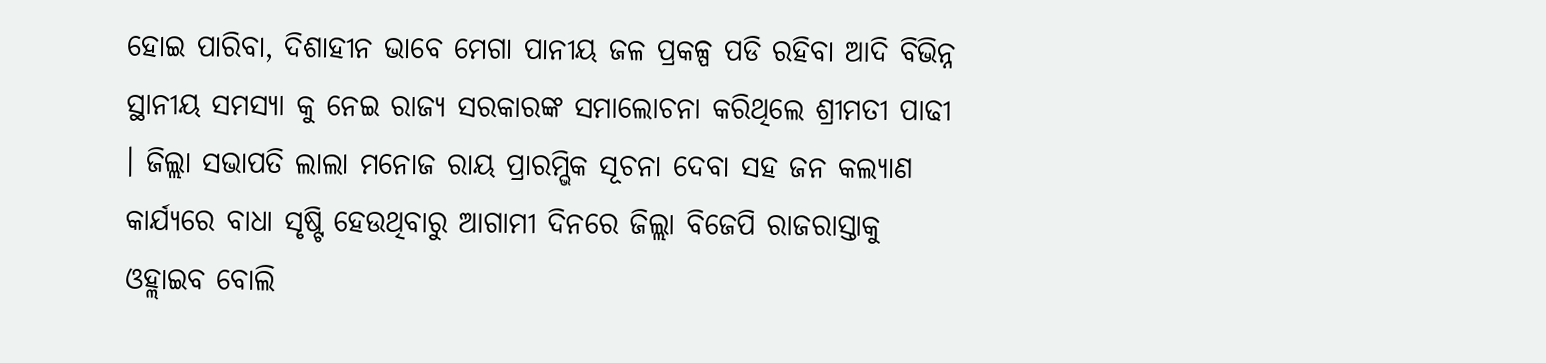ହୋଇ ପାରିବା, ଦିଶାହୀନ ଭାବେ ମେଗା ପାନୀୟ ଜଳ ପ୍ରକଳ୍ପ ପଡି ରହିବା ଆଦି ବିଭିନ୍ନ ସ୍ଥାନୀୟ ସମସ୍ୟା କୁ ନେଇ ରାଜ୍ୟ ସରକାରଙ୍କ ସମାଲୋଚନା କରିଥିଲେ ଶ୍ରୀମତୀ ପାଢୀ । ଜିଲ୍ଲା ସଭାପତି ଲାଲା ମନୋଜ ରାୟ ପ୍ରାରମ୍ଭିକ ସୂଚନା ଦେବା ସହ ଜନ କଲ୍ୟାଣ କାର୍ଯ୍ୟରେ ବାଧା ସୃଷ୍ଟି ହେଉଥିବାରୁ ଆଗାମୀ ଦିନରେ ଜିଲ୍ଲା ବିଜେପି ରାଜରାସ୍ତାକୁ ଓହ୍ଲାଇବ ବୋଲି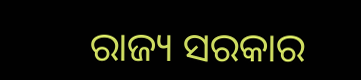ରାଜ୍ୟ ସରକାର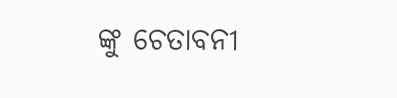ଙ୍କୁ ଚେତାବନୀ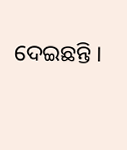ଦେଇଛନ୍ତି ।